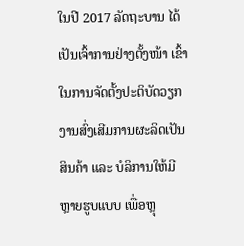ໃນປີ 2017 ລັດຖະບານ ໄດ້ເປັນເຈົ້າການຢ່າງຕັ້ງໜ້າ ເຂົ້າໃນການຈັດຕັ້ງປະຕິບັດວຽກງານສົ່ງເສີມການຜະລິດເປັນສິນຄ້າ ແລະ ບໍລິການໃຫ້ມີຫຼາຍຮູບແບບ ເພື່ອຫຼຸ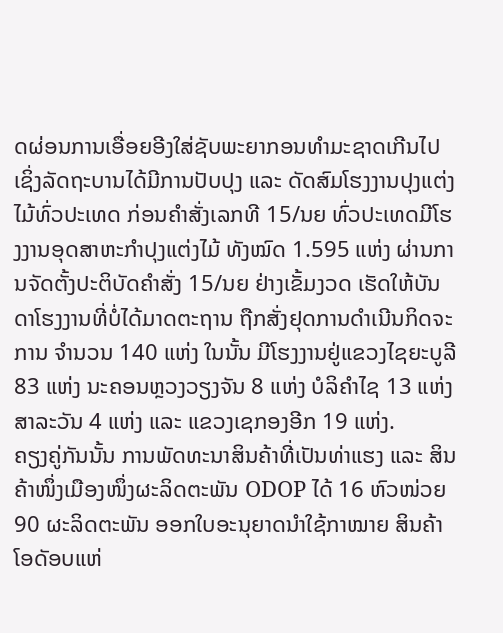ດຜ່ອນການເອື່ອຍອີງໃສ່ຊັບພະຍາກອນທຳມະຊາດເກີນໄປ ເຊິ່ງລັດຖະບານໄດ້ມີການປັບປຸງ ແລະ ດັດສົມໂຮງງານປຸງແຕ່ງໄມ້ທົ່ວປະເທດ ກ່ອນຄຳສັ່ງເລກທີ 15/ນຍ ທົ່ວປະເທດມີໂຮງງານອຸດສາຫະກຳປຸງແຕ່ງໄມ້ ທັງໝົດ 1.595 ແຫ່ງ ຜ່ານການຈັດຕັ້ງປະຕິບັດຄຳສັ່ງ 15/ນຍ ຢ່າງເຂັ້ມງວດ ເຮັດໃຫ້ບັນດາໂຮງງານທີ່ບໍ່ໄດ້ມາດຕະຖານ ຖືກສັ່ງຢຸດການດຳເນີນກິດຈະການ ຈຳນວນ 140 ແຫ່ງ ໃນນັ້ນ ມີໂຮງງານຢູ່ແຂວງໄຊຍະບູລີ 83 ແຫ່ງ ນະຄອນຫຼວງວຽງຈັນ 8 ແຫ່ງ ບໍລິຄຳໄຊ 13 ແຫ່ງ ສາລະວັນ 4 ແຫ່ງ ແລະ ແຂວງເຊກອງອີກ 19 ແຫ່ງ.
ຄຽງຄູ່ກັນນັ້ນ ການພັດທະນາສິນຄ້າທີ່ເປັນທ່າແຮງ ແລະ ສິນຄ້າໜຶ່ງເມືອງໜຶ່ງຜະລິດຕະພັນ ODOP ໄດ້ 16 ຫົວໜ່ວຍ 90 ຜະລິດຕະພັນ ອອກໃບອະນຸຍາດນຳໃຊ້ກາໝາຍ ສິນຄ້າໂອດັອບແຫ່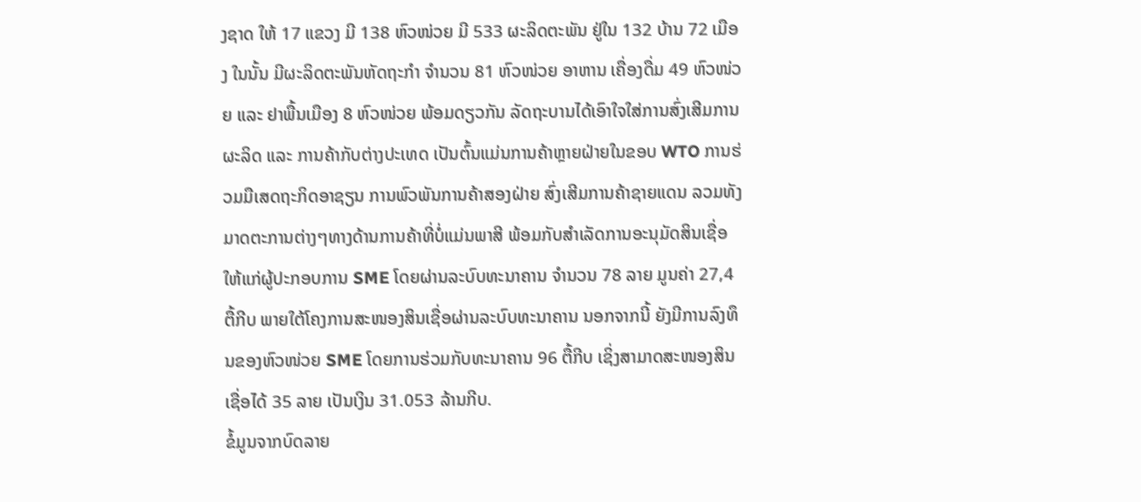ງຊາດ ໃຫ້ 17 ແຂວງ ມີ 138 ຫົວໜ່ວຍ ມີ 533 ຜະລິດຕະພັນ ຢູ່ໃນ 132 ບ້ານ 72 ເມືອງ ໃນນັ້ນ ມີຜະລິດຕະພັນຫັດຖະກຳ ຈຳນວນ 81 ຫົວໜ່ວຍ ອາຫານ ເຄື່ອງດື່ມ 49 ຫົວໜ່ວຍ ແລະ ຢາພື້ນເມືອງ 8 ຫົວໜ່ວຍ ພ້ອມດຽວກັນ ລັດຖະບານໄດ້ເອົາໃຈໃສ່ການສົ່ງເສີມການຜະລິດ ແລະ ການຄ້າກັບຕ່າງປະເທດ ເປັນຕົ້ນແມ່ນການຄ້າຫຼາຍຝ່າຍໃນຂອບ WTO ການຮ່ວມມືເສດຖະກິດອາຊຽນ ການພົວພັນການຄ້າສອງຝ່າຍ ສົ່ງເສີມການຄ້າຊາຍແດນ ລວມທັງມາດຕະການຕ່າງໆທາງດ້ານການຄ້າທີ່ບໍ່ແມ່ນພາສີ ພ້ອມກັບສຳເລັດການອະນຸມັດສິນເຊື່ອໃຫ້ແກ່ຜູ້ປະກອບການ SME ໂດຍຜ່ານລະບົບທະນາຄານ ຈຳນວນ 78 ລາຍ ມູນຄ່າ 27,4 ຕື້ກີບ ພາຍໃຕ້ໂຄງການສະໜອງສິນເຊື່ອຜ່ານລະບົບທະນາຄານ ນອກຈາກນີ້ ຍັງມີການລົງທຶນຂອງຫົວໜ່ວຍ SME ໂດຍການຮ່ວມກັບທະນາຄານ 96 ຕື້ກີບ ເຊິ່ງສາມາດສະໜອງສິນເຊື່ອໄດ້ 35 ລາຍ ເປັນເງິນ 31.053 ລ້ານກີບ.
ຂໍ້ມູນຈາກບົດລາຍ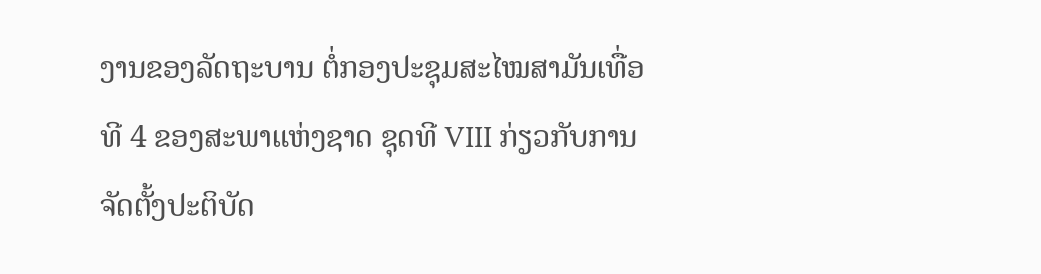ງານຂອງລັດຖະບານ ຕໍ່ກອງປະຊຸມສະໄໝສາມັນເທື່ອທີ 4 ຂອງສະພາແຫ່ງຊາດ ຊຸດທີ VIII ກ່ຽວກັບການຈັດຕັ້ງປະຕິບັດ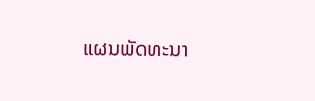ແຜນພັດທະນາ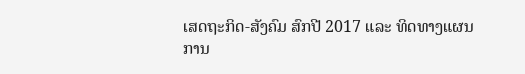ເສດຖະກິດ-ສັງຄົມ ສົກປີ 2017 ແລະ ທິດທາງແຜນການ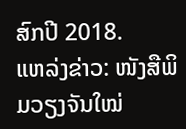ສົກປີ 2018.
ແຫລ່ງຂ່າວ: ໜັງສືພິມວຽງຈັນໃໝ່